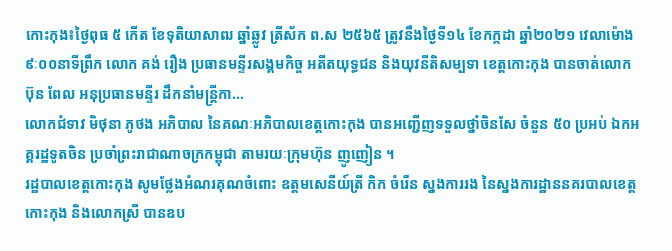កោះកុង៖ថ្ងៃពុធ ៥ កើត ខែទុតិយាសាឍ ឆ្នាំឆ្លូវ ត្រីស័ក ព.ស ២៥៦៥ ត្រូវនឹងថ្ងៃទី១៤ ខែកក្កដា ឆ្នាំ២០២១ វេលាម៉ោង ៩ៈ០០នាទីព្រឹក លោក គង់ រឿង ប្រធានមន្ទីរសង្គមកិច្ច អតីតយុទ្ធជន និងយុវនីតិសម្បទា ខេត្តកោះកុង បានចាត់លោក ប៊ុន ពែល អនុប្រធានមន្ទីរ ដឹកនាំមន្រ្តីកា...
លោកជំទាវ មិថុនា ភូថង អភិបាល នៃគណៈអភិបាលខេត្តកោះកុង បានអញ្ជើញទទួលថ្នាំចិនសែ ចំនួន ៥០ ប្រអប់ ឯកអគ្គរដ្ឋទូតចិន ប្រចាំព្រះរាជាណាចក្រកម្ពុជា តាមរយៈក្រុមហ៊ុន ញូញៀន ។
រដ្ឋបាលខេត្តកោះកុង សូមថ្លែងអំណរគុណចំពោះ ឧត្តមសេនីយ៍ត្រី កិក ចំរើន ស្នងការរង នៃស្នងការដ្ឋាននគរបាលខេត្តកោះកុង និងលោកស្រី បានឧប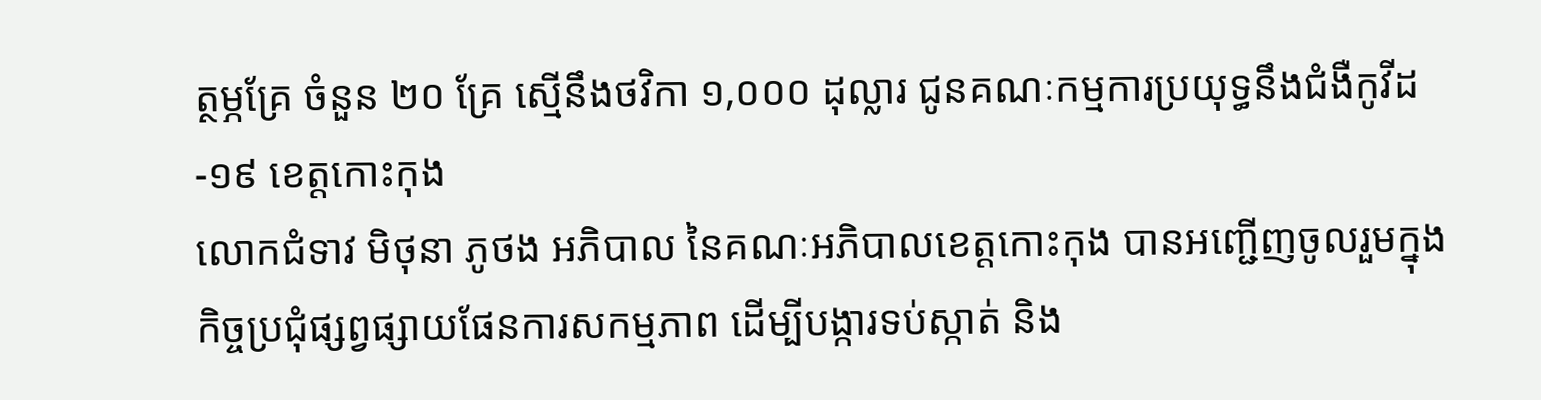ត្ថម្ភគ្រែ ចំនួន ២០ គ្រែ ស្មើនឹងថវិកា ១,០០០ ដុល្លារ ជូនគណៈកម្មការប្រយុទ្ធនឹងជំងឺកូវីដ-១៩ ខេត្តកោះកុង
លោកជំទាវ មិថុនា ភូថង អភិបាល នៃគណៈអភិបាលខេត្តកោះកុង បានអញ្ជើញចូលរួមក្នុងកិច្ចប្រជុំផ្សព្វផ្សាយផែនការសកម្មភាព ដើម្បីបង្ការទប់ស្កាត់ និង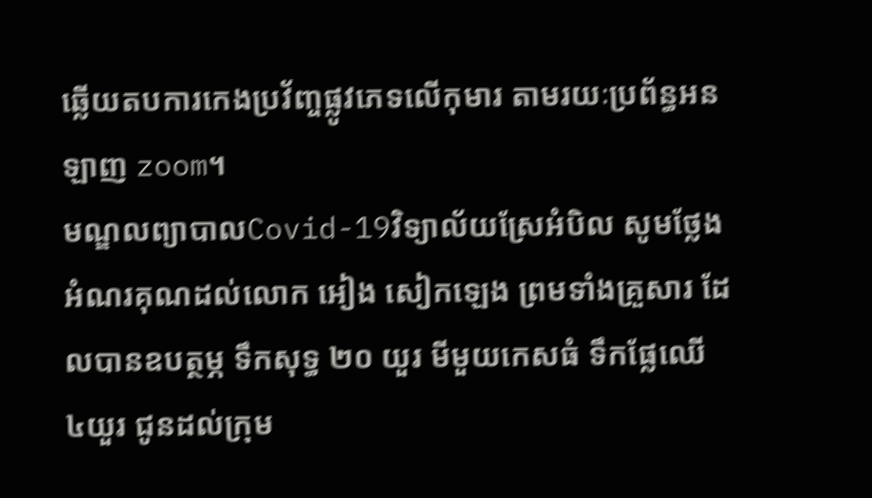ឆ្លើយតបការកេងប្រវ័ញ្ចផ្លូវភេទលើកុមារ តាមរយៈប្រព័ន្ធអនឡាញ zoom។
មណ្ឌលព្យាបាលCovid-19វិទ្យាល័យស្រែអំបិល សូមថ្លែងអំណរគុណដល់លោក អៀង សៀកឡេង ព្រមទាំងគ្រួសារ ដែលបានឧបត្ថម្ភ ទឹកសុទ្ធ ២០ យួរ មីមួយកេសធំ ទឹកផ្លែឈើ ៤យួរ ជូនដល់ក្រុម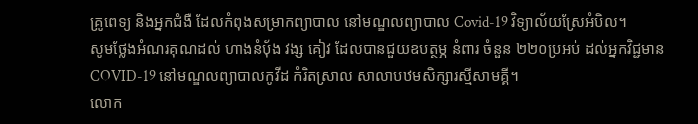គ្រូពេទ្យ និងអ្នកជំងឺ ដែលកំពុងសម្រាកព្យាបាល នៅមណ្ឌលព្យាបាល Covid-19 វិទ្យាល័យស្រែអំបិល។
សូមថ្លែងអំណរគុណដល់ ហាងនំបុ័ង វង្ស គៀវ ដែលបានជួយឧបត្ថម្ភ នំពារ ចំនួន ២២០ប្រអប់ ដល់អ្នកវិជ្ជមាន COVID-19 នៅមណ្ឌលព្យាបាលកូវីដ កំរិតស្រាល សាលាបឋមសិក្សារស្មីសាមគ្គី។
លោក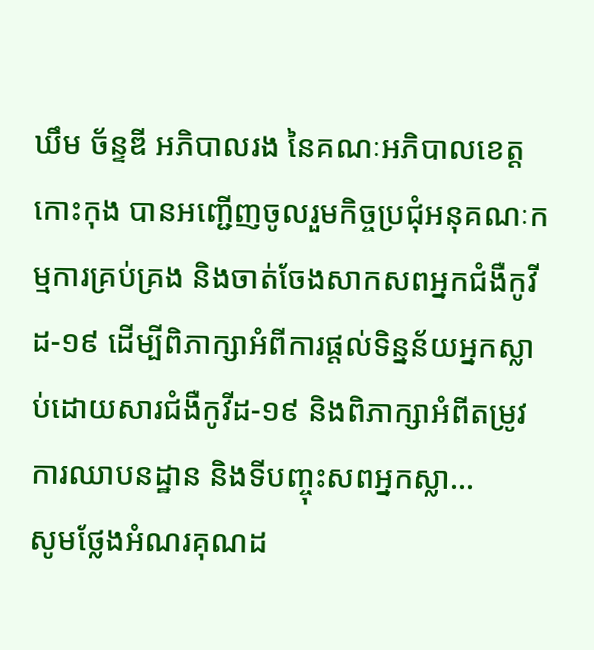ឃឹម ច័ន្ទឌី អភិបាលរង នៃគណៈអភិបាលខេត្តកោះកុង បានអញ្ជើញចូលរួមកិច្ចប្រជុំអនុគណៈកម្មការគ្រប់គ្រង និងចាត់ចែងសាកសពអ្នកជំងឺកូវីដ-១៩ ដើម្បីពិភាក្សាអំពីការផ្តល់ទិន្នន័យអ្នកស្លាប់ដោយសារជំងឺកូវីដ-១៩ និងពិភាក្សាអំពីតម្រូវការឈាបនដ្ឋាន និងទីបញ្ចុះសពអ្នកស្លា...
សូមថ្លែងអំណរគុណដ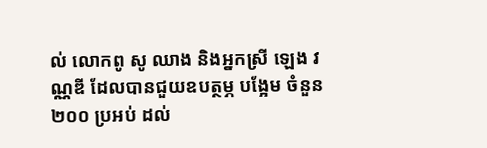ល់ លោកពូ សូ ឈាង និងអ្នកស្រី ឡេង វណ្ណឌី ដែលបានជួយឧបត្ថម្ភ បង្អែម ចំនួន ២០០ ប្រអប់ ដល់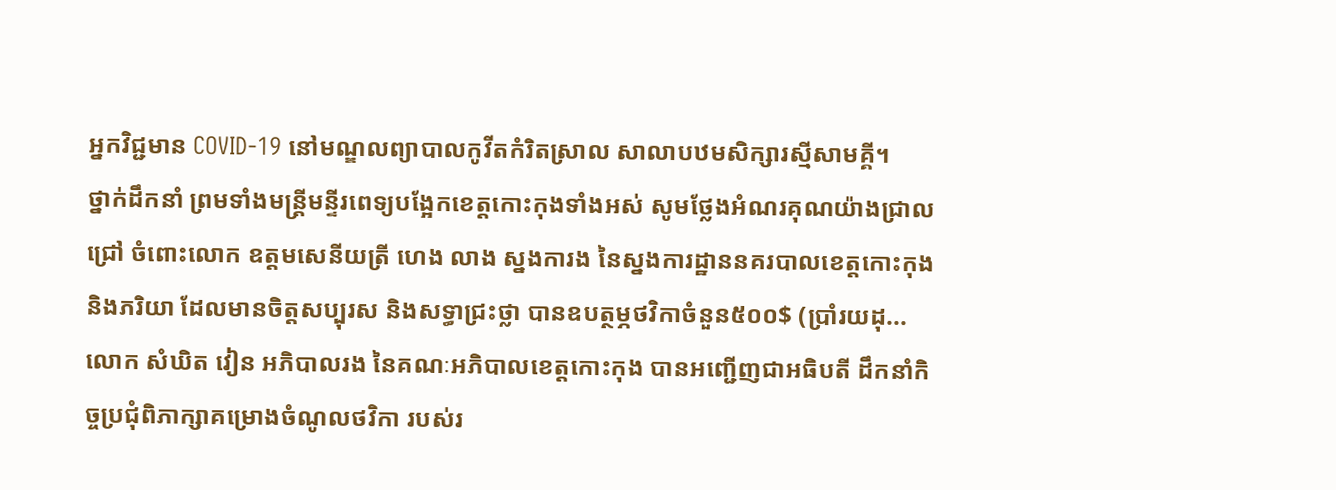អ្នកវិជ្ជមាន COVID-19 នៅមណ្ឌលព្យាបាលកូវីតកំរិតស្រាល សាលាបឋមសិក្សារស្មីសាមគ្គី។
ថ្នាក់ដឹកនាំ ព្រមទាំងមន្ត្រីមន្ទីរពេទ្យបង្អែកខេត្តកោះកុងទាំងអស់ សូមថ្លែងអំណរគុណយ៉ាងជ្រាលជ្រៅ ចំពោះលោក ឧត្តមសេនីយត្រី ហេង លាង ស្នងការង នៃស្នងការដ្ឋាននគរបាលខេត្តកោះកុង និងភរិយា ដែលមានចិត្តសប្បុរស និងសទ្ធាជ្រះថ្លា បានឧបត្ថម្ភថវិកាចំនួន៥០០$ (ប្រាំរយដុ...
លោក សំឃិត វៀន អភិបាលរង នៃគណៈអភិបាលខេត្តកោះកុង បានអញ្ជើញជាអធិបតី ដឹកនាំកិច្ចប្រជុំពិភាក្សាគម្រោងចំណូលថវិកា របស់រ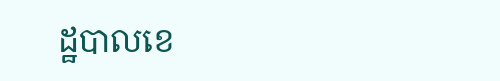ដ្ឋបាលខេ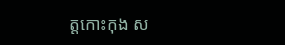ត្តកោះកុង ស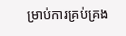ម្រាប់ការគ្រប់គ្រង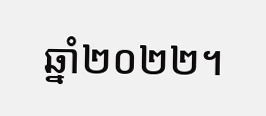ឆ្នាំ២០២២។